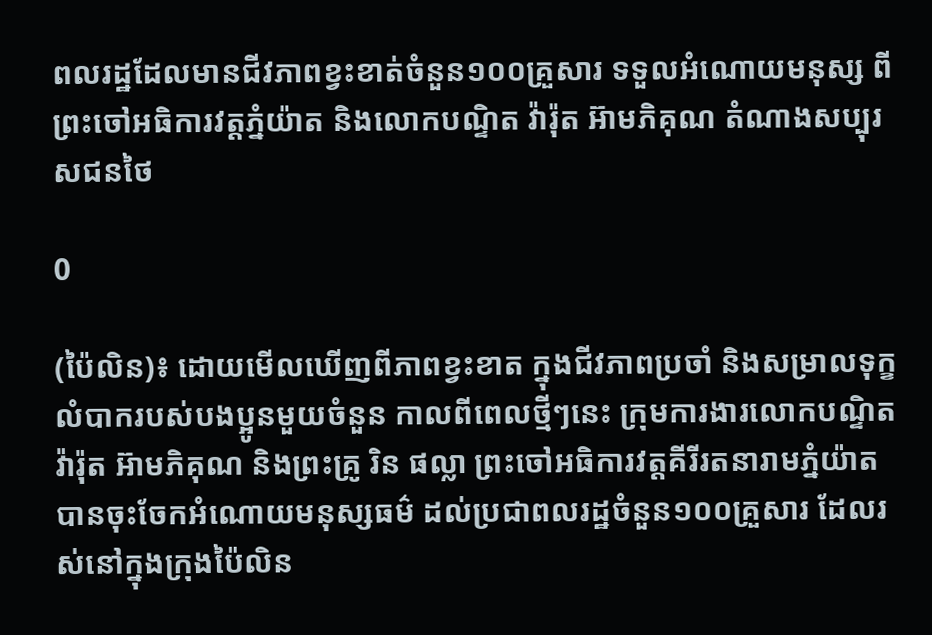ពលរដ្ឋដែលមានជីវភាពខ្វះខាត់ចំនួន១០០គ្រួសារ ទទួលអំណោយមនុស្ស ពីព្រះចៅអធិការវត្តភ្នំយ៉ាត និងលោកបណ្ទិត វ៉ារ៉ុត អ៊ាមភិគុណ តំណាងសប្បុរសជនថៃ

0

(ប៉ៃលិន)៖ ដោយមើលឃើញពីភាពខ្វះខាត ក្នុងជីវភាពប្រចាំ និងសម្រាលទុក្ខលំបាករបស់បងប្អូនមួយចំនួន កាលពីពេលថ្មីៗនេះ ក្រុមការងារលោកបណ្ទិត វ៉ារ៉ុត អ៊ាមភិគុណ និងព្រះគ្រូ រិន ផល្លា ព្រះចៅអធិការវត្តគីរីរតនារាមភ្នំយ៉ាត បានចុះចែកអំណោយមនុស្សធម៌ ដល់ប្រជាពលរដ្ឋចំនួន១០០គ្រួសារ ដែលរស់នៅក្នុងក្រុងប៉ៃលិន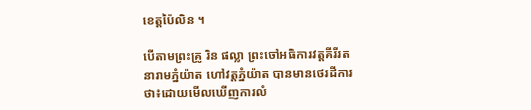ខេត្តប៉ៃលិន ។

បើតាមព្រះគ្រូ រិន ផល្លា ព្រះចៅអធិការវត្តគីរីរតនារាមភ្នំយ៉ាត ហៅវត្តភ្នំយ៉ាត បានមានថេរដីការថា៖ដោយមើលឃើញការលំ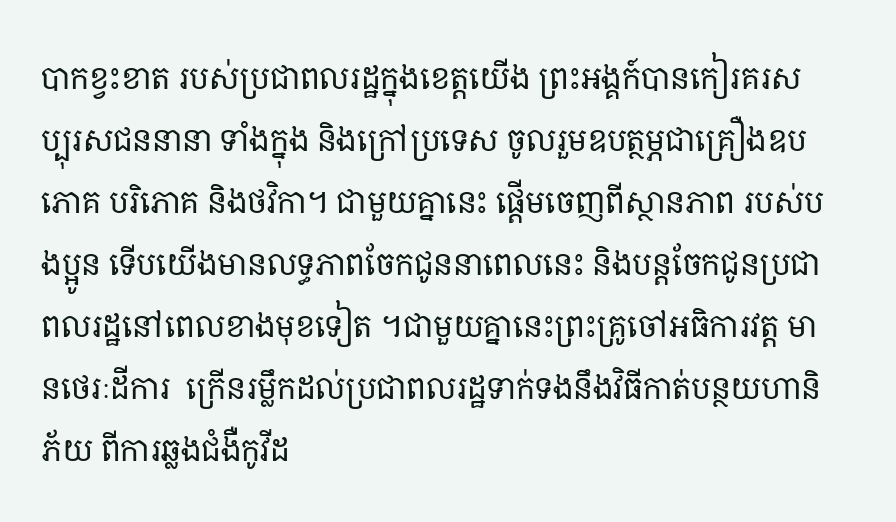បាកខ្វះខាត របស់ប្រជាពលរដ្ឋក្នុងខេត្តយើង ព្រះអង្គក៍បានកៀរគរសប្បុរសជននានា ទាំងក្នុង និងក្រៅប្រទេស ចូលរួមឧបត្ថម្ភជាគ្រឿងឧបភោគ បរិភោគ និងថវិកា។ ជាមួយគ្នានេះ ផ្តើមចេញពីស្ថានភាព របស់បងប្អូន ទើបយើងមានលទ្ធភាពចែកជូននាពេលនេះ និងបន្តចែកជូនប្រជាពលរដ្ឋនៅពេលខាងមុខទៀត ។ជាមួយគ្នានេះព្រះគ្រូចៅអធិការវត្ត មានថេរៈដីការ  ក្រើនរម្លឹកដល់ប្រជាពលរដ្ឋទាក់ទងនឹងវិធីកាត់បន្ថយហានិភ័យ ពីការឆ្លងជំងឺកូវីដ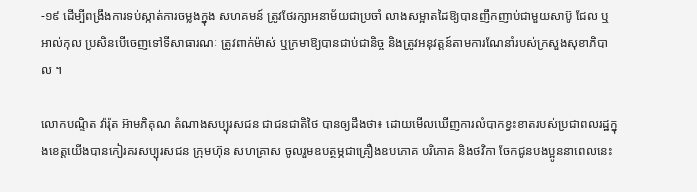-១៩ ដើម្បីពង្រឹងការទប់ស្កាត់ការចម្លងក្នុង សហគមន៍ ត្រូវថែរក្សាអនាម័យជាប្រចាំ លាងសម្អាតដៃឱ្យបានញឹកញាប់ជាមួយសាប៊ូ ជែល ឬអាល់កុល ប្រសិនបើចេញទៅទីសាធារណៈ ត្រូវពាក់ម៉ាស់ ឬក្រមាឱ្យបានជាប់ជានិច្ច និងត្រូវអនុវត្តន៍តាមការណែនាំរបស់ក្រសួងសុខាភិបាល ។

លោកបណ្ទិត វ៉ារ៉ុត អ៊ាមភិគុណ តំណាងសប្បុរសជន ជាជនជាតិថៃ បានឲ្យដឹងថា៖ ដោយមើលឃើញការលំបាកខ្វះខាតរបស់ប្រជាពលរដ្ឋក្នុងខេត្តយើងបានកៀរគរសប្បុរសជន ក្រុមហ៊ុន សហគ្រាស ចូលរួមឧបត្ថម្ភជាគ្រឿងឧបភោគ បរិភោគ និងថវិកា ចែកជូនបងប្អូននាពេលនេះ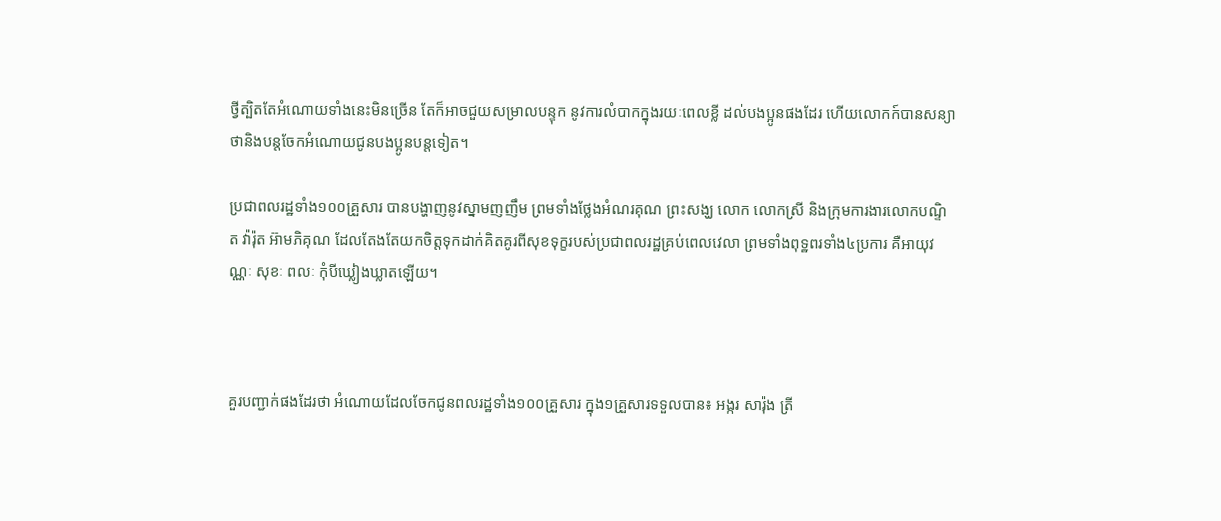ថ្វីត្បិតតែអំណោយទាំងនេះមិនច្រើន តែក៏អាចជួយសម្រាលបន្ទុក នូវការលំបាកក្នុងរយៈពេលខ្លី ដល់បងប្អូនផងដែរ ហើយលោកក៍បានសន្យាថានិងបន្តចែកអំណោយជូនបងប្អូនបន្តទៀត។

ប្រជាពលរដ្ឋទាំង១០០គ្រួសារ បានបង្ហាញនូវស្នាមញញឹម ព្រមទាំងថ្លែងអំណរគុណ ព្រះសង្ឃ លោក លោកស្រី និងក្រុមការងារលោកបណ្ទិត វ៉ារ៉ុត អ៊ាមភិគុណ ដែលតែងតែយកចិត្តទុកដាក់គិតគូរពីសុខទុក្ខរបស់ប្រជាពលរដ្ឋគ្រប់ពេលវេលា ព្រមទាំងពុទ្ឋពរទាំង៤ប្រការ គឺអាយុវណ្ណៈ សុខៈ ពលៈ កុំបីឃ្លៀងឃ្លាតឡើយ។



គួរបញ្ជាក់ផងដែរថា អំណោយដែលចែកជូនពលរដ្ឋទាំង១០០គ្រួសារ ក្នុង១គ្រួសារទទួលបាន៖ អង្ករ សារ៉ុង ត្រី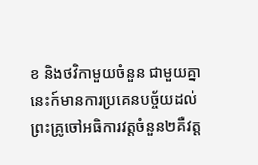ខ និងថវិកាមួយចំនួន ជាមួយគ្នានេះក៍មានការប្រគេនបច្ច័យដល់ព្រះគ្រូចៅអធិការវត្តចំនួន២គឺវត្ត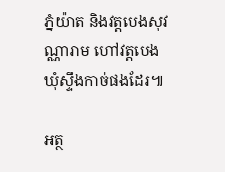ភ្នំយ៉ាត និងវត្តបេងសុវណ្ណារាម ហៅវត្តបេង ឃុំស្ទឹងកាច់ផងដែរ៕

អត្ថ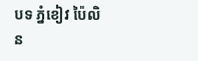បទ ភ្នំខៀវ ប៉ៃលិន